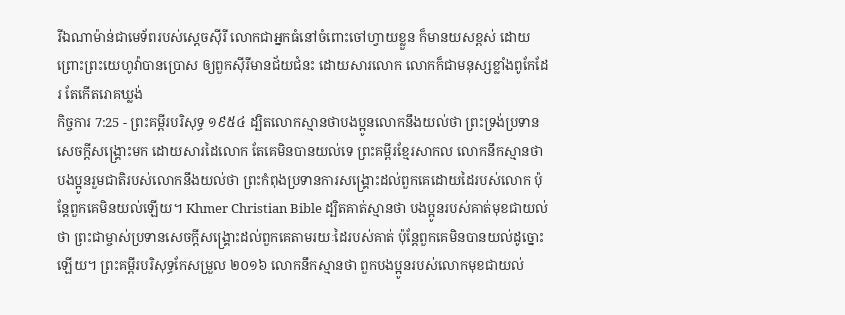រីឯណាម៉ាន់ជាមេទ័ពរបស់ស្តេចស៊ីរី លោកជាអ្នកធំនៅចំពោះចៅហ្វាយខ្លួន ក៏មានយសខ្ពស់ ដោយព្រោះព្រះយេហូវ៉ាបានប្រោស ឲ្យពួកស៊ីរីមានជ័យជំនះ ដោយសារលោក លោកក៏ជាមនុស្សខ្លាំងពូកែដែរ តែកើតរោគឃ្លង់
កិច្ចការ 7:25 - ព្រះគម្ពីរបរិសុទ្ធ ១៩៥៤ ដ្បិតលោកស្មានថាបងប្អូនលោកនឹងយល់ថា ព្រះទ្រង់ប្រទានសេចក្ដីសង្គ្រោះមក ដោយសារដៃលោក តែគេមិនបានយល់ទេ ព្រះគម្ពីរខ្មែរសាកល លោកនឹកស្មានថា បងប្អូនរួមជាតិរបស់លោកនឹងយល់ថា ព្រះកំពុងប្រទានការសង្គ្រោះដល់ពួកគេដោយដៃរបស់លោក ប៉ុន្តែពួកគេមិនយល់ឡើយ។ Khmer Christian Bible ដ្បិតគាត់ស្មានថា បងប្អូនរបស់គាត់មុខជាយល់ថា ព្រះជាម្ចាស់ប្រទានសេចក្ដីសង្គ្រោះដល់ពួកគេតាមរយៈដៃរបស់គាត់ ប៉ុន្ដែពួកគេមិនបានយល់ដូច្នោះឡើយ។ ព្រះគម្ពីរបរិសុទ្ធកែសម្រួល ២០១៦ លោកនឹកស្មានថា ពួកបងប្អូនរបស់លោកមុខជាយល់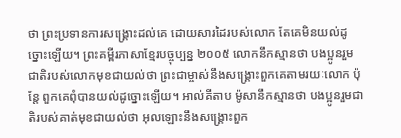ថា ព្រះប្រទានការសង្គ្រោះដល់គេ ដោយសារដៃរបស់លោក តែគេមិនយល់ដូច្នោះឡើយ។ ព្រះគម្ពីរភាសាខ្មែរបច្ចុប្បន្ន ២០០៥ លោកនឹកស្មានថា បងប្អូនរួមជាតិរបស់លោកមុខជាយល់ថា ព្រះជាម្ចាស់នឹងសង្គ្រោះពួកគេតាមរយៈលោក ប៉ុន្តែ ពួកគេពុំបានយល់ដូច្នោះឡើយ។ អាល់គីតាប ម៉ូសានឹកស្មានថា បងប្អូនរួមជាតិរបស់គាត់មុខជាយល់ថា អុលឡោះនឹងសង្គ្រោះពួក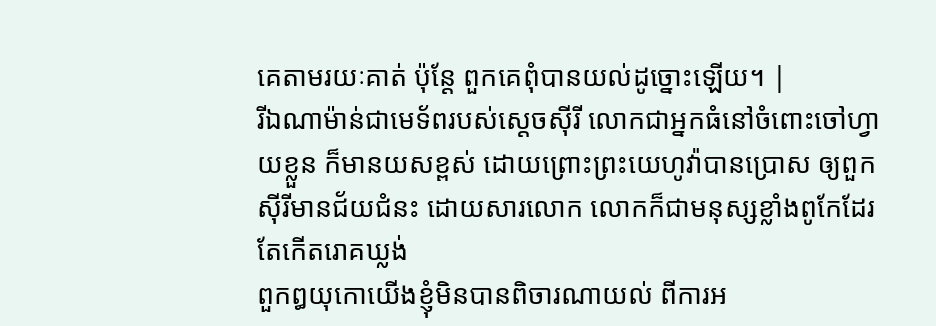គេតាមរយៈគាត់ ប៉ុន្ដែ ពួកគេពុំបានយល់ដូច្នោះឡើយ។ |
រីឯណាម៉ាន់ជាមេទ័ពរបស់ស្តេចស៊ីរី លោកជាអ្នកធំនៅចំពោះចៅហ្វាយខ្លួន ក៏មានយសខ្ពស់ ដោយព្រោះព្រះយេហូវ៉ាបានប្រោស ឲ្យពួកស៊ីរីមានជ័យជំនះ ដោយសារលោក លោកក៏ជាមនុស្សខ្លាំងពូកែដែរ តែកើតរោគឃ្លង់
ពួកឰយុកោយើងខ្ញុំមិនបានពិចារណាយល់ ពីការអ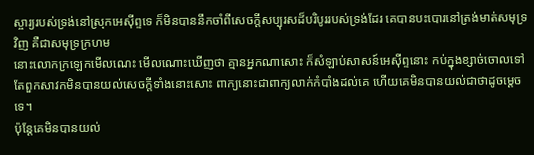ស្ចារ្យរបស់ទ្រង់នៅស្រុកអេស៊ីព្ទទេ ក៏មិនបាននឹកចាំពីសេចក្ដីសប្បុរសដ៏បរិបូររបស់ទ្រង់ដែរ គេបានបះបោរនៅត្រង់មាត់សមុទ្រវិញ គឺជាសមុទ្រក្រហម
នោះលោកក្រឡេកមើលណេះ មើលណោះឃើញថា គ្មានអ្នកណាសោះ ក៏សំឡាប់សាសន៍អេស៊ីព្ទនោះ កប់ក្នុងខ្សាច់ចោលទៅ
តែពួកសាវកមិនបានយល់សេចក្ដីទាំងនោះសោះ ពាក្យនោះជាពាក្យលាក់កំបាំងដល់គេ ហើយគេមិនបានយល់ជាថាដូចម្តេចទេ។
ប៉ុន្តែគេមិនបានយល់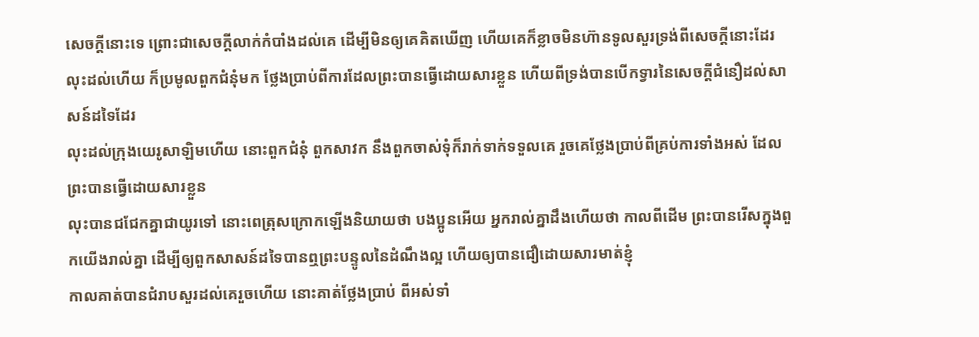សេចក្ដីនោះទេ ព្រោះជាសេចក្ដីលាក់កំបាំងដល់គេ ដើម្បីមិនឲ្យគេគិតឃើញ ហើយគេក៏ខ្លាចមិនហ៊ានទូលសួរទ្រង់ពីសេចក្ដីនោះដែរ
លុះដល់ហើយ ក៏ប្រមូលពួកជំនុំមក ថ្លែងប្រាប់ពីការដែលព្រះបានធ្វើដោយសារខ្លួន ហើយពីទ្រង់បានបើកទ្វារនៃសេចក្ដីជំនឿដល់សាសន៍ដទៃដែរ
លុះដល់ក្រុងយេរូសាឡិមហើយ នោះពួកជំនុំ ពួកសាវក នឹងពួកចាស់ទុំក៏រាក់ទាក់ទទួលគេ រួចគេថ្លែងប្រាប់ពីគ្រប់ការទាំងអស់ ដែលព្រះបានធ្វើដោយសារខ្លួន
លុះបានជជែកគ្នាជាយូរទៅ នោះពេត្រុសក្រោកឡើងនិយាយថា បងប្អូនអើយ អ្នករាល់គ្នាដឹងហើយថា កាលពីដើម ព្រះបានរើសក្នុងពួកយើងរាល់គ្នា ដើម្បីឲ្យពួកសាសន៍ដទៃបានឮព្រះបន្ទូលនៃដំណឹងល្អ ហើយឲ្យបានជឿដោយសារមាត់ខ្ញុំ
កាលគាត់បានជំរាបសួរដល់គេរួចហើយ នោះគាត់ថ្លែងប្រាប់ ពីអស់ទាំ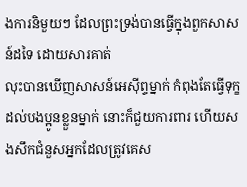ងការនិមួយៗ ដែលព្រះទ្រង់បានធ្វើក្នុងពួកសាសន៍ដទៃ ដោយសារគាត់
លុះបានឃើញសាសន៍អេស៊ីព្ទម្នាក់ កំពុងតែធ្វើទុក្ខដល់បងប្អូនខ្លួនម្នាក់ នោះក៏ជួយការពារ ហើយសងសឹកជំនួសអ្នកដែលត្រូវគេស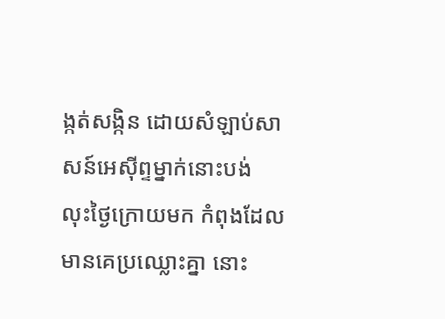ង្កត់សង្កិន ដោយសំឡាប់សាសន៍អេស៊ីព្ទម្នាក់នោះបង់
លុះថ្ងៃក្រោយមក កំពុងដែលមានគេប្រឈ្លោះគ្នា នោះ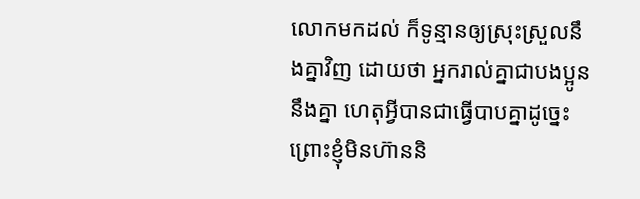លោកមកដល់ ក៏ទូន្មានឲ្យស្រុះស្រួលនឹងគ្នាវិញ ដោយថា អ្នករាល់គ្នាជាបងប្អូននឹងគ្នា ហេតុអ្វីបានជាធ្វើបាបគ្នាដូច្នេះ
ព្រោះខ្ញុំមិនហ៊ាននិ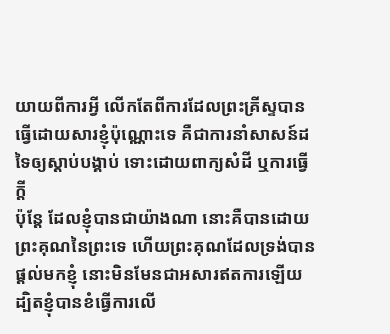យាយពីការអ្វី លើកតែពីការដែលព្រះគ្រីស្ទបានធ្វើដោយសារខ្ញុំប៉ុណ្ណោះទេ គឺជាការនាំសាសន៍ដទៃឲ្យស្តាប់បង្គាប់ ទោះដោយពាក្យសំដី ឬការធ្វើក្តី
ប៉ុន្តែ ដែលខ្ញុំបានជាយ៉ាងណា នោះគឺបានដោយព្រះគុណនៃព្រះទេ ហើយព្រះគុណដែលទ្រង់បានផ្តល់មកខ្ញុំ នោះមិនមែនជាអសារឥតការឡើយ ដ្បិតខ្ញុំបានខំធ្វើការលើ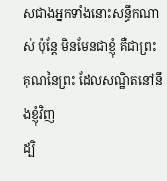សជាងអ្នកទាំងនោះសន្ធឹកណាស់ ប៉ុន្តែ មិនមែនជាខ្ញុំ គឺជាព្រះគុណនៃព្រះ ដែលសណ្ឋិតនៅនឹងខ្ញុំវិញ
ដ្បិ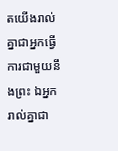តយើងរាល់គ្នាជាអ្នកធ្វើការជាមួយនឹងព្រះ ឯអ្នករាល់គ្នាជា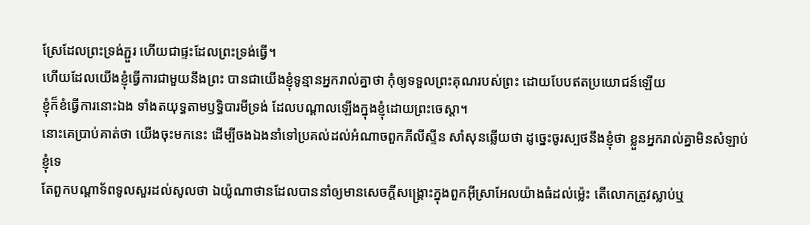ស្រែដែលព្រះទ្រង់ភ្ជួរ ហើយជាផ្ទះដែលព្រះទ្រង់ធ្វើ។
ហើយដែលយើងខ្ញុំធ្វើការជាមួយនឹងព្រះ បានជាយើងខ្ញុំទូន្មានអ្នករាល់គ្នាថា កុំឲ្យទទួលព្រះគុណរបស់ព្រះ ដោយបែបឥតប្រយោជន៍ឡើយ
ខ្ញុំក៏ខំធ្វើការនោះឯង ទាំងតយុទ្ធតាមឫទ្ធិបារមីទ្រង់ ដែលបណ្តាលឡើងក្នុងខ្ញុំដោយព្រះចេស្តា។
នោះគេប្រាប់គាត់ថា យើងចុះមកនេះ ដើម្បីចងឯងនាំទៅប្រគល់ដល់អំណាចពួកភីលីស្ទីន សាំសុនឆ្លើយថា ដូច្នេះចូរស្បថនឹងខ្ញុំថា ខ្លួនអ្នករាល់គ្នាមិនសំឡាប់ខ្ញុំទេ
តែពួកបណ្តាទ័ពទូលសួរដល់សូលថា ឯយ៉ូណាថានដែលបាននាំឲ្យមានសេចក្ដីសង្គ្រោះក្នុងពួកអ៊ីស្រាអែលយ៉ាងធំដល់ម៉្លេះ តើលោកត្រូវស្លាប់ឬ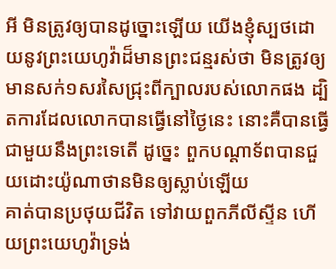អី មិនត្រូវឲ្យបានដូច្នោះឡើយ យើងខ្ញុំស្បថដោយនូវព្រះយេហូវ៉ាដ៏មានព្រះជន្មរស់ថា មិនត្រូវឲ្យមានសក់១សរសៃជ្រុះពីក្បាលរបស់លោកផង ដ្បិតការដែលលោកបានធ្វើនៅថ្ងៃនេះ នោះគឺបានធ្វើជាមួយនឹងព្រះទេតើ ដូច្នេះ ពួកបណ្តាទ័ពបានជួយដោះយ៉ូណាថានមិនឲ្យស្លាប់ឡើយ
គាត់បានប្រថុយជីវិត ទៅវាយពួកភីលីស្ទីន ហើយព្រះយេហូវ៉ាទ្រង់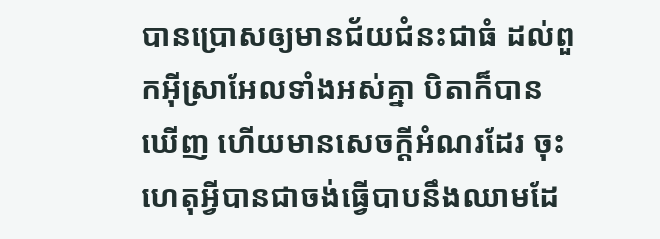បានប្រោសឲ្យមានជ័យជំនះជាធំ ដល់ពួកអ៊ីស្រាអែលទាំងអស់គ្នា បិតាក៏បានឃើញ ហើយមានសេចក្ដីអំណរដែរ ចុះហេតុអ្វីបានជាចង់ធ្វើបាបនឹងឈាមដែ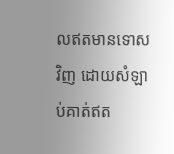លឥតមានទោសវិញ ដោយសំឡាប់គាត់ឥត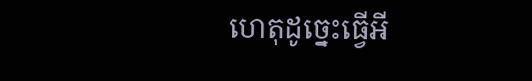ហេតុដូច្នេះធ្វើអី